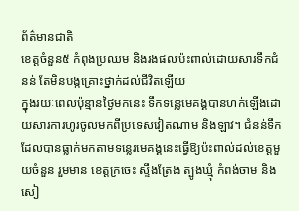ព័ត៌មានជាតិ
ខេត្តចំនួន៥ កំពុងប្រឈម និងរងផលប៉ះពាល់ដោយសារទឹកជំនន់ តែមិនបង្កគ្រោះថ្នាក់ដល់ជីវិតឡើយ
ក្នុងរយៈពេលប៉ុន្មានថ្ងៃមកនេះ ទឹកទន្លេមេគង្គបានហក់ឡើងដោយសារការហូរចូលមកពីប្រទេសវៀតណាម និងឡាវ។ ជំនន់ទឹកដែលបានធ្លាក់មកតាមទន្លេរមេគង្គនេះធ្វើឱ្យប៉ះពាល់ដល់ខេត្តមួយចំនួន រួមមាន ខេត្តក្រចេះ ស្ទឹងត្រែង ត្បូងឃ្មុំ កំពង់ចាម និងសៀ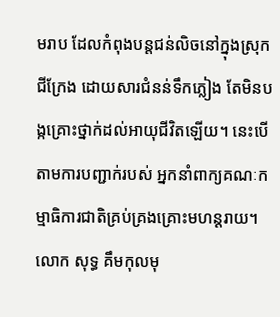មរាប ដែលកំពុងបន្តជន់លិចនៅក្នុងស្រុកជីក្រែង ដោយសារជំនន់ទឹកភ្លៀង តែមិនបង្កគ្រោះថ្នាក់ដល់អាយុជីវិតឡើយ។ នេះបើតាមការបញ្ជាក់របស់ អ្នកនាំពាក្យគណៈកម្មាធិការជាតិគ្រប់គ្រងគ្រោះមហន្តរាយ។
លោក សុទ្ធ គឹមកុលមុ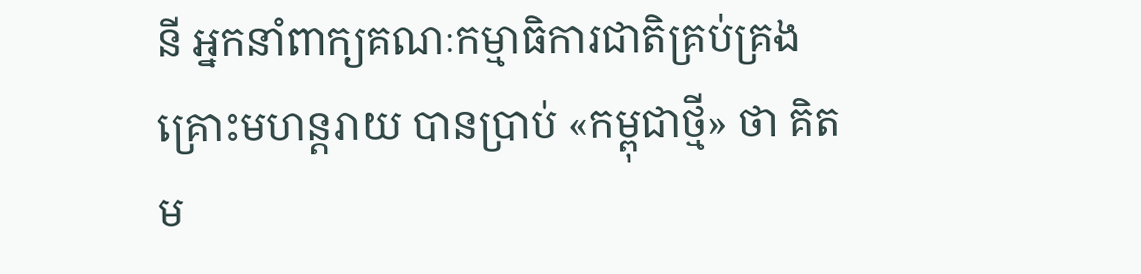នី អ្នកនាំពាក្យគណៈកម្មាធិការជាតិគ្រប់គ្រងគ្រោះមហន្តរាយ បានប្រាប់ «កម្ពុជាថ្មី» ថា គិតម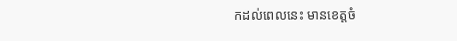កដល់ពេលនេះ មានខេត្តចំ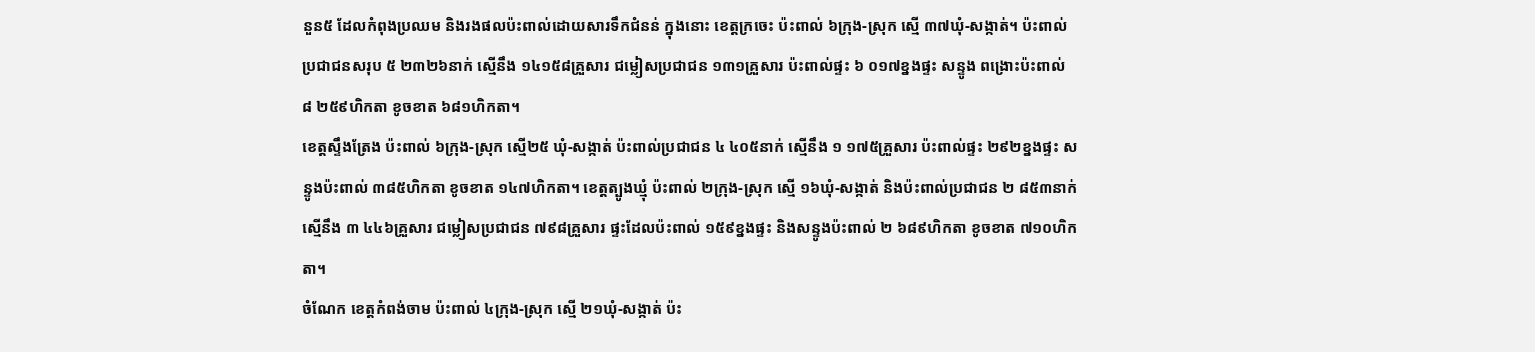នួន៥ ដែលកំពុងប្រឈម និងរងផលប៉ះពាល់ដោយសារទឹកជំនន់ ក្នុងនោះ ខេត្តក្រចេះ ប៉ះពាល់ ៦ក្រុង-ស្រុក ស្មើ ៣៧ឃុំ-សង្កាត់។ ប៉ះពាល់ប្រជាជនសរុប ៥ ២៣២៦នាក់ ស្មើនឹង ១៤១៥៨គ្រួសារ ជម្លៀសប្រជាជន ១៣១គ្រួសារ ប៉ះពាល់ផ្ទះ ៦ ០១៧ខ្នងផ្ទះ សន្ទូង ពង្រោះប៉ះពាល់ ៨ ២៥៩ហិកតា ខូចខាត ៦៨១ហិកតា។
ខេត្តស្ទឹងត្រែង ប៉ះពាល់ ៦ក្រុង-ស្រុក ស្មើ២៥ ឃុំ-សង្កាត់ ប៉ះពាល់ប្រជាជន ៤ ៤០៥នាក់ ស្មើនឹង ១ ១៧៥គ្រួសារ ប៉ះពាល់ផ្ទះ ២៩២ខ្នងផ្ទះ សន្ទូងប៉ះពាល់ ៣៨៥ហិកតា ខូចខាត ១៤៧ហិកតា។ ខេត្តត្បូងឃ្មុំ ប៉ះពាល់ ២ក្រុង-ស្រុក ស្មើ ១៦ឃុំ-សង្កាត់ និងប៉ះពាល់ប្រជាជន ២ ៨៥៣នាក់ ស្មើនឹង ៣ ៤៤៦គ្រួសារ ជម្លៀសប្រជាជន ៧៩៨គ្រួសារ ផ្ទះដែលប៉ះពាល់ ១៥៩ខ្នងផ្ទះ និងសន្ទូងប៉ះពាល់ ២ ៦៨៩ហិកតា ខូចខាត ៧១០ហិកតា។
ចំណែក ខេត្តកំពង់ចាម ប៉ះពាល់ ៤ក្រុង-ស្រុក ស្មើ ២១ឃុំ-សង្កាត់ ប៉ះ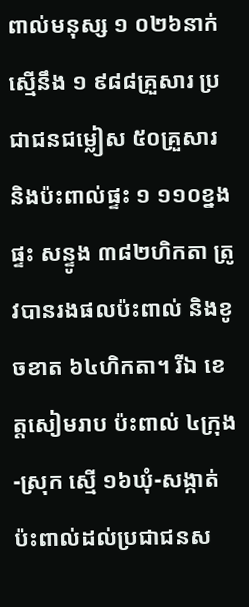ពាល់មនុស្ស ១ ០២៦នាក់ ស្មើនឹង ១ ៩៨៨គ្រួសារ ប្រជាជនជម្លៀស ៥០គ្រួសារ និងប៉ះពាល់ផ្ទះ ១ ១១០ខ្នងផ្ទះ សន្ទូង ៣៨២ហិកតា ត្រូវបានរងផលប៉ះពាល់ និងខូចខាត ៦៤ហិកតា។ រីឯ ខេត្តសៀមរាប ប៉ះពាល់ ៤ក្រុង-ស្រុក ស្មើ ១៦ឃុំ-សង្កាត់ ប៉ះពាល់ដល់ប្រជាជនស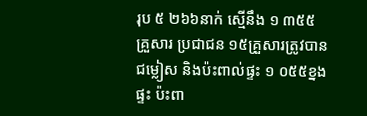រុប ៥ ២៦៦នាក់ ស្មើនឹង ១ ៣៥៥គ្រួសារ ប្រជាជន ១៥គ្រួសារត្រូវបានជម្លៀស និងប៉ះពាល់ផ្ទះ ១ ០៥៥ខ្នងផ្ទះ ប៉ះពា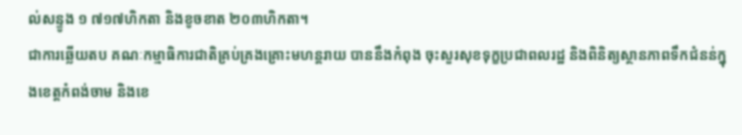ល់សន្ទូង ១ ៧១៧ហិកតា និងខូចខាត ២០៣ហិកតា។
ជាការឆ្លើយតប គណៈកម្មាធិការជាតិគ្រប់គ្រងគ្រោះមហន្តរាយ បាននឹងកំពុង ចុះសួរសុខទុក្ខប្រជាពលរដ្ឋ និងពិនិត្យស្ថានភាពទឹកជំនន់ក្នុងខេត្តកំពង់ចាម និងខេ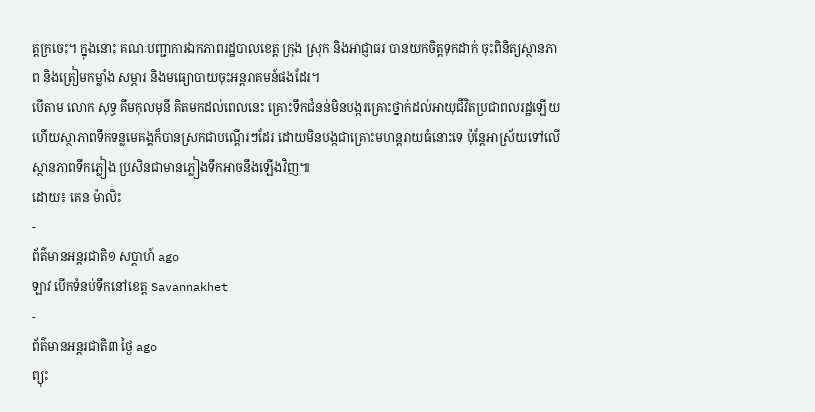ត្តក្រចេះ។ ក្នុងនោះ គណៈបញ្ជាការឯកភាពរដ្ឋបាលខេត្ត ក្រុង ស្រុក និងអាជ្ញាធរ បានយកចិត្តទុកដាក់ ចុះពិនិត្យស្ថានភាព និងត្រៀមកម្លាំង សម្ភារ និងមធ្យោបាយចុះអន្តរាគមន៍ផងដែរ។
បើតាម លោក សុទ្ធ គឹមកុលមុនី គិតមកដល់ពេលនេះ គ្រោះទឹកជំនន់មិនបង្ករគ្រោះថ្នាក់ដល់អាយុជីវិតប្រជាពលរដ្ឋឡើយ ហើយស្ថាភាពទឹកទន្លមេគង្គក៏បានស្រកជាបណ្តើរៗដែរ ដោយមិនបង្កជាគ្រោះមហន្តរាយធំនោះទេ ប៉ុន្តែអាស្រ័យទៅលើស្ថានភាពទឹកភ្លៀង ប្រសិនជាមានភ្លៀងទឹកអាចនឹងឡើងវិញ៕
ដោយ៖ គេន ម៉ាលិះ
-
ព័ត៌មានអន្ដរជាតិ១ សប្តាហ៍ ago
ឡាវ បើកទំនប់ទឹកនៅខេត្ត Savannakhet
-
ព័ត៌មានអន្ដរជាតិ៣ ថ្ងៃ ago
ព្យុះ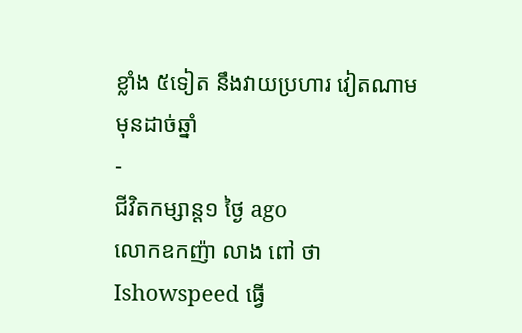ខ្លាំង ៥ទៀត នឹងវាយប្រហារ វៀតណាម មុនដាច់ឆ្នាំ
-
ជីវិតកម្សាន្ដ១ ថ្ងៃ ago
លោកឧកញ៉ា លាង ពៅ ថា Ishowspeed ធ្វើ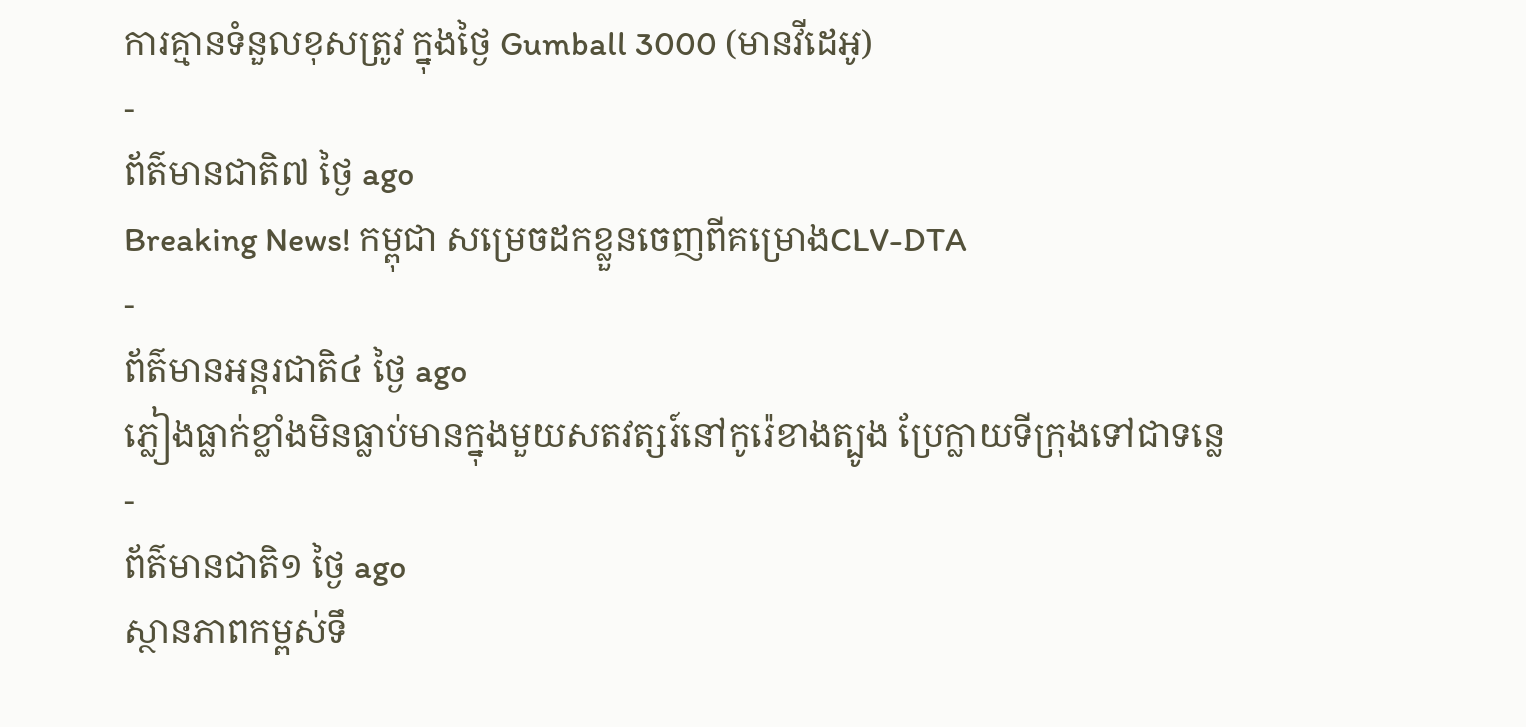ការគ្មានទំនួលខុសត្រូវ ក្នុងថ្ងៃ Gumball 3000 (មានវីដេអូ)
-
ព័ត៌មានជាតិ៧ ថ្ងៃ ago
Breaking News! កម្ពុជា សម្រេចដកខ្លួនចេញពីគម្រោងCLV-DTA
-
ព័ត៌មានអន្ដរជាតិ៤ ថ្ងៃ ago
ភ្លៀងធ្លាក់ខ្លាំងមិនធ្លាប់មានក្នុងមួយសតវត្សរ៍នៅកូរ៉េខាងត្បូង ប្រែក្លាយទីក្រុងទៅជាទន្លេ
-
ព័ត៌មានជាតិ១ ថ្ងៃ ago
ស្ថានភាពកម្ពស់ទឹ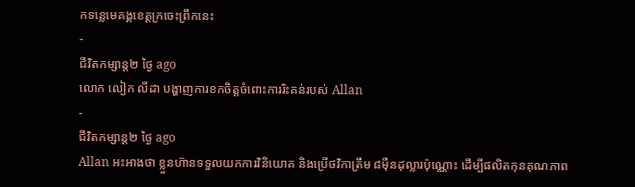កទន្លេមេគង្គខេត្តក្រចេះព្រឹកនេះ
-
ជីវិតកម្សាន្ដ២ ថ្ងៃ ago
លោក លៀក លីដា បង្ហាញការខកចិត្តចំពោះការរិះគន់របស់ Allan
-
ជីវិតកម្សាន្ដ២ ថ្ងៃ ago
Allan អះអាងថា ខ្លួនហ៊ានទទួលយកការវិនិយោគ និងប្រើថវិកាត្រឹម ៨មុឺនដុល្លារប៉ុណ្ណោះ ដើម្បីផលិតកុនគុណភាព